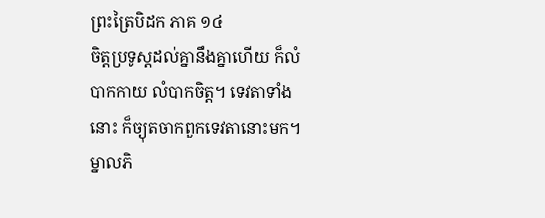ព្រះត្រៃបិដក ភាគ ១៤
ចិត្តប្រទូស្តដល់គ្នានឹងគ្នាហើយ ក៏លំបាកកាយ លំបាកចិត្ត។ ទេវតាទាំងនោះ ក៏ច្យុតចាកពួកទេវតានោះមក។ ម្នាលភិ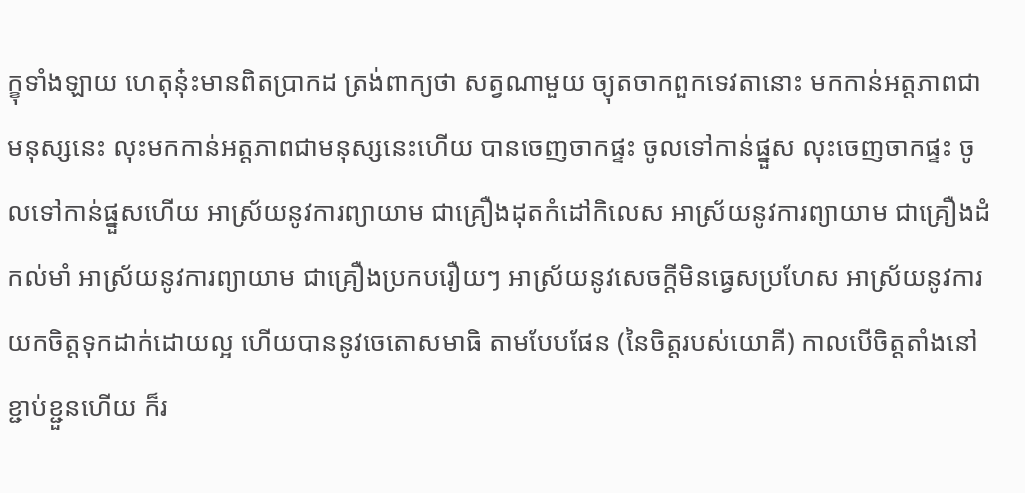ក្ខុទាំងឡាយ ហេតុនុ៎ះមានពិតប្រាកដ ត្រង់ពាក្យថា សត្វណាមួយ ច្យុតចាកពួកទេវតានោះ មកកាន់អត្តភាពជាមនុស្សនេះ លុះមកកាន់អត្តភាពជាមនុស្សនេះហើយ បានចេញចាកផ្ទះ ចូលទៅកាន់ផ្នួស លុះចេញចាកផ្ទះ ចូលទៅកាន់ផ្នួសហើយ អាស្រ័យនូវការព្យាយាម ជាគ្រឿងដុតកំដៅកិលេស អាស្រ័យនូវការព្យាយាម ជាគ្រឿងដំកល់មាំ អាស្រ័យនូវការព្យាយាម ជាគ្រឿងប្រកបរឿយៗ អាស្រ័យនូវសេចក្តីមិនធ្វេសប្រហែស អាស្រ័យនូវការយកចិត្តទុកដាក់ដោយល្អ ហើយបាននូវចេតោសមាធិ តាមបែបផែន (នៃចិត្តរបស់យោគី) កាលបើចិត្តតាំងនៅខ្ជាប់ខ្ជួនហើយ ក៏រ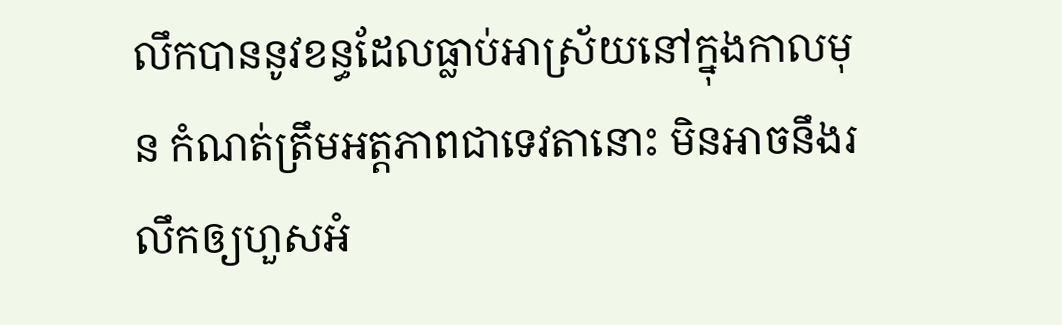លឹកបាននូវខន្ធដែលធ្លាប់អាស្រ័យនៅក្នុងកាលមុន កំណត់ត្រឹមអត្តភាពជាទេវតានោះ មិនអាចនឹងរលឹកឲ្យហួសអំ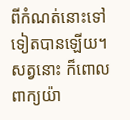ពីកំណត់នោះទៅទៀតបានឡើយ។ សត្វនោះ ក៏ពោលពាក្យយ៉ា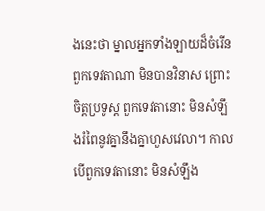ងនេះថា ម្នាលអ្នកទាំងឡាយដ៏ចំរើន ពួកទេវតាណា មិនបានវិនាស ព្រោះចិត្តប្រទូស្ត ពួកទេវតានោះ មិនសំឡឹងរំពៃនូវគ្នានឹងគ្នាហួសវេលា។ កាលបើពួកទេវតានោះ មិនសំឡឹង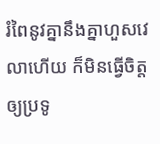រំពៃនូវគ្នានឹងគ្នាហួសវេលាហើយ ក៏មិនធ្វើចិត្តឲ្យប្រទូ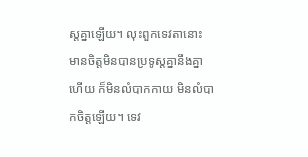ស្តគ្នាឡើយ។ លុះពួកទេវតានោះ មានចិត្តមិនបានប្រទូស្តគ្នានឹងគ្នាហើយ ក៏មិនលំបាកកាយ មិនលំបាកចិត្តឡើយ។ ទេវ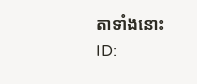តាទាំងនោះ
ID: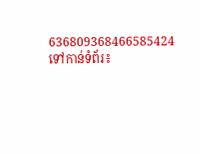636809368466585424
ទៅកាន់ទំព័រ៖